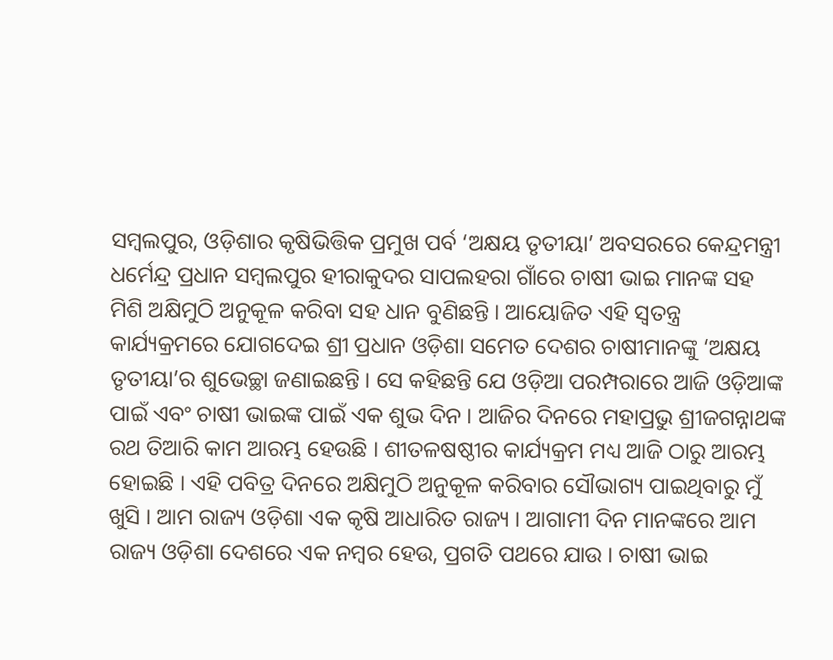ସମ୍ବଲପୁର, ଓଡ଼ିଶାର କୃଷିଭିତ୍ତିକ ପ୍ରମୁଖ ପର୍ବ ‘ଅକ୍ଷୟ ତୃତୀୟା’ ଅବସରରେ କେନ୍ଦ୍ରମନ୍ତ୍ରୀ ଧର୍ମେନ୍ଦ୍ର ପ୍ରଧାନ ସମ୍ବଲପୁର ହୀରାକୁଦର ସାପଲହରା ଗାଁରେ ଚାଷୀ ଭାଇ ମାନଙ୍କ ସହ ମିଶି ଅକ୍ଷିମୁଠି ଅନୁକୂଳ କରିବା ସହ ଧାନ ବୁଣିଛନ୍ତି । ଆୟୋଜିତ ଏହି ସ୍ଵତନ୍ତ୍ର କାର୍ଯ୍ୟକ୍ରମରେ ଯୋଗଦେଇ ଶ୍ରୀ ପ୍ରଧାନ ଓଡ଼ିଶା ସମେତ ଦେଶର ଚାଷୀମାନଙ୍କୁ ‘ଅକ୍ଷୟ ତୃତୀୟା’ର ଶୁଭେଚ୍ଛା ଜଣାଇଛନ୍ତି । ସେ କହିଛନ୍ତି ଯେ ଓଡ଼ିଆ ପରମ୍ପରାରେ ଆଜି ଓଡ଼ିଆଙ୍କ ପାଇଁ ଏବଂ ଚାଷୀ ଭାଇଙ୍କ ପାଇଁ ଏକ ଶୁଭ ଦିନ । ଆଜିର ଦିନରେ ମହାପ୍ରଭୁ ଶ୍ରୀଜଗନ୍ନାଥଙ୍କ ରଥ ତିଆରି କାମ ଆରମ୍ଭ ହେଉଛି । ଶୀତଳଷଷ୍ଠୀର କାର୍ଯ୍ୟକ୍ରମ ମଧ୍ୟ ଆଜି ଠାରୁ ଆରମ୍ଭ ହୋଇଛି । ଏହି ପବିତ୍ର ଦିନରେ ଅକ୍ଷିମୁଠି ଅନୁକୂଳ କରିବାର ସୌଭାଗ୍ୟ ପାଇଥିବାରୁ ମୁଁ ଖୁସି । ଆମ ରାଜ୍ୟ ଓଡ଼ିଶା ଏକ କୃଷି ଆଧାରିତ ରାଜ୍ୟ । ଆଗାମୀ ଦିନ ମାନଙ୍କରେ ଆମ ରାଜ୍ୟ ଓଡ଼ିଶା ଦେଶରେ ଏକ ନମ୍ବର ହେଉ, ପ୍ରଗତି ପଥରେ ଯାଉ । ଚାଷୀ ଭାଇ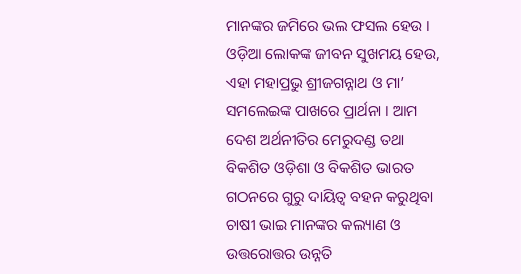ମାନଙ୍କର ଜମିରେ ଭଲ ଫସଲ ହେଉ । ଓଡ଼ିଆ ଲୋକଙ୍କ ଜୀବନ ସୁଖମୟ ହେଉ, ଏହା ମହାପ୍ରଭୁ ଶ୍ରୀଜଗନ୍ନାଥ ଓ ମା’ ସମଲେଇଙ୍କ ପାଖରେ ପ୍ରାର୍ଥନା । ଆମ ଦେଶ ଅର୍ଥନୀତିର ମେରୁଦଣ୍ଡ ତଥା ବିକଶିତ ଓଡ଼ିଶା ଓ ବିକଶିତ ଭାରତ ଗଠନରେ ଗୁରୁ ଦାୟିତ୍ୱ ବହନ କରୁଥିବା ଚାଷୀ ଭାଇ ମାନଙ୍କର କଲ୍ୟାଣ ଓ ଉତ୍ତରୋତ୍ତର ଉନ୍ନତି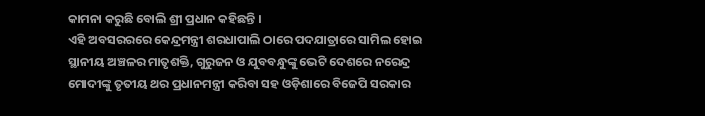କାମନା କରୁଛି ବୋଲି ଶ୍ରୀ ପ୍ରଧାନ କହିଛନ୍ତି ।
ଏହି ଅବସରରରେ କେନ୍ଦ୍ରମନ୍ତ୍ରୀ ଶରଧାପାଲି ଠାରେ ପଦଯାତ୍ରାରେ ସାମିଲ ହୋଇ ସ୍ଥାନୀୟ ଅଞ୍ଚଳର ମାତୃଶକ୍ତି, ଗୁରୁଜନ ଓ ଯୁବବନ୍ଧୁଙ୍କୁ ଭେଟି ଦେଶରେ ନରେନ୍ଦ୍ର ମୋଦୀଙ୍କୁ ତୃତୀୟ ଥର ପ୍ରଧାନମନ୍ତ୍ରୀ କରିବା ସହ ଓଡ଼ିଶାରେ ବିଜେପି ସରକାର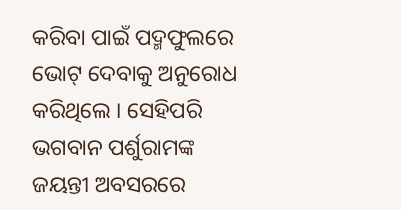କରିବା ପାଇଁ ପଦ୍ମଫୁଲରେ ଭୋଟ୍ ଦେବାକୁ ଅନୁରୋଧ କରିଥିଲେ । ସେହିପରି ଭଗବାନ ପର୍ଶୁରାମଙ୍କ ଜୟନ୍ତୀ ଅବସରରେ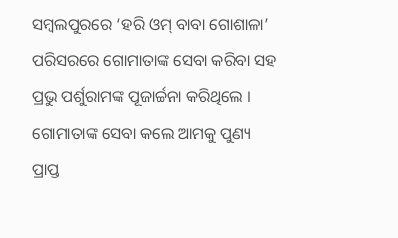ସମ୍ବଲପୁରରେ ‘ହରି ଓମ୍ ବାବା ଗୋଶାଳା’ ପରିସରରେ ଗୋମାତାଙ୍କ ସେବା କରିବା ସହ ପ୍ରଭୁ ପର୍ଶୁରାମଙ୍କ ପୂଜାର୍ଚ୍ଚନା କରିଥିଲେ । ଗୋମାତାଙ୍କ ସେବା କଲେ ଆମକୁ ପୁଣ୍ୟ ପ୍ରାପ୍ତ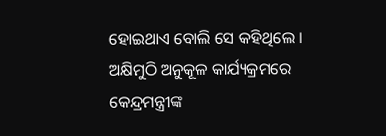ହୋଇଥାଏ ବୋଲି ସେ କହିଥିଲେ ।
ଅକ୍ଷିମୁଠି ଅନୁକୂଳ କାର୍ଯ୍ୟକ୍ରମରେ କେନ୍ଦ୍ରମନ୍ତ୍ରୀଙ୍କ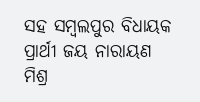ସହ ସମ୍ବଲପୁର ବିଧାୟକ ପ୍ରାର୍ଥୀ ଜୟ ନାରାୟଣ ମିଶ୍ର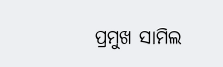ପ୍ରମୁଖ ସାମିଲ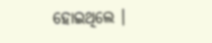ହୋଇଥିଲେ ।